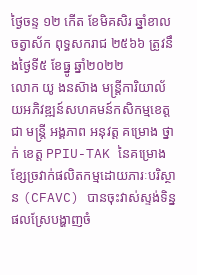ថ្ងៃចន្ទ ១២ កើត ខែមិគសិរ ឆ្នាំខាល ចត្វាស័ក ពុទ្ធសករាជ ២៥៦៦ ត្រូវនឹងថ្ងៃទី៥ ខែធ្នូ ឆ្នាំ២០២២
លោក យូ ងនស៑ាង មន្រ្តីការិយាល័យអភិវឌ្ឍន៍សហគមន៍កសិកម្មខេត្ត ជា មន្រ្តី អង្គភាព អនុវត្ត គម្រោង ថ្នាក់ ខេត្ត PPIU-TAK នៃគម្រោងខ្សែច្រវាក់ផលិតកម្មដោយភារៈបរិស្ថាន (CFAVC) បានចុះវាស់ស្ទង់ទិន្នផលស្រែបង្ហាញចំ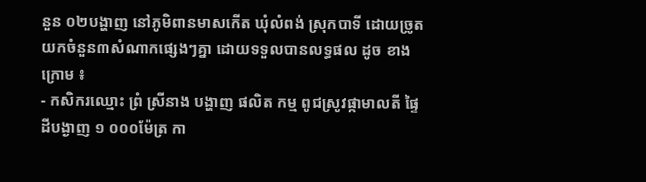នួន ០២បង្ហាញ នៅភូមិពានមាសកើត ឃុំលំពង់ ស្រុកបាទី ដោយច្រូតយកចំនួន៣សំណាកផ្សេងៗគ្នា ដោយទទួលបានលទ្ធផល ដូច ខាង ក្រោម ៖
- កសិករឈ្មោះ ព្រំ ស្រីនាង បង្ហាញ ផលិត កម្ម ពូជស្រូវផ្កាមាលតី ផ្ទៃដីបង្ងាញ ១ ០០០ម៉ែត្រ កា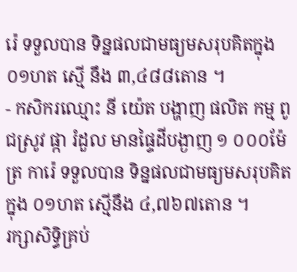រ៉េ ទទួលបាន ទិន្នផលជាមធ្យមសរុបគិតក្នុង ០១ហត ស្មេី នឹង ៣,៤៨៨តោន ។
- កសិករឈ្មោះ នី យ៉េត បង្ហាញ ផលិត កម្ម ពូជស្រូវ ផ្កា រំដួល មានផ្ទៃដីបង្ងាញ ១ ០០០ម៉ែត្រ ការ៉េ ទទួលបាន ទិន្នផលជាមធ្យមសរុបគិតក្នុង ០១ហត ស្មើនឹង ៤,៧៦៧តោន ។
រក្សាសិទិ្ធគ្រប់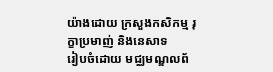យ៉ាងដោយ ក្រសួងកសិកម្ម រុក្ខាប្រមាញ់ និងនេសាទ
រៀបចំដោយ មជ្ឈមណ្ឌលព័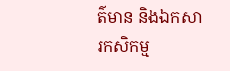ត៌មាន និងឯកសារកសិកម្ម